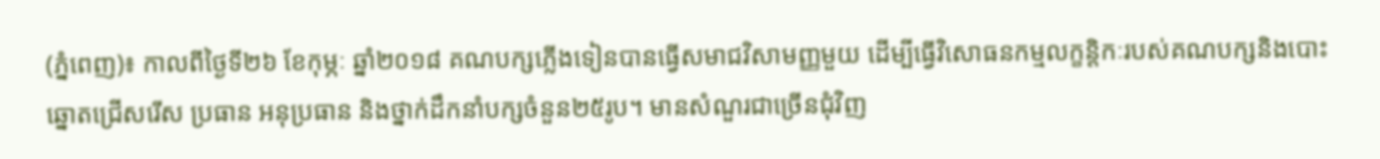(ភ្នំពេញ)៖ កាលពីថ្ងៃទី២៦ ខែកុម្ភៈ ឆ្នាំ២០១៨ គណបក្សភ្លើងទៀនបានធ្វើសមាជវិសាមញ្ញមួយ ដើម្បីធ្វើវិសោធនកម្មលក្ខន្តិកៈរបស់គណបក្សនិងបោះឆ្នោតជ្រើសរើស ប្រធាន អនុប្រធាន និងថ្នាក់ដឹកនាំបក្សចំនួន២៥រូប។ មានសំណួរជាច្រើនជុំវិញ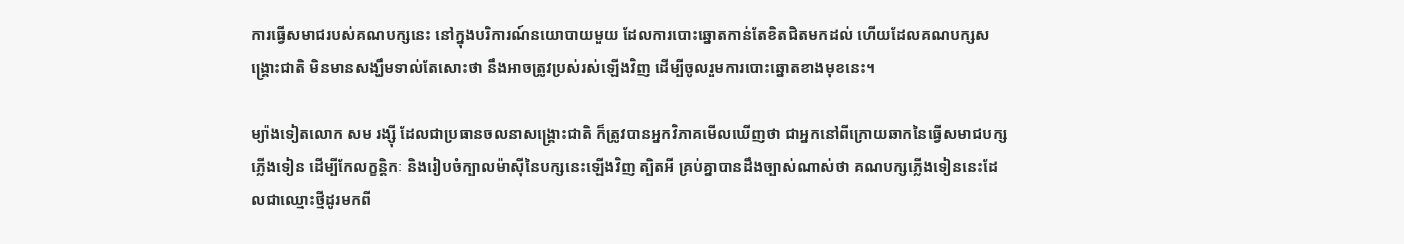ការធ្វើសមាជរបស់គណបក្សនេះ នៅក្នុងបរិការណ៍នយោបាយមួយ ដែលការបោះឆ្នោតកាន់តែខិតជិតមកដល់ ហើយដែលគណបក្សសង្រ្គោះជាតិ មិនមានសង្ឃឹមទាល់តែសោះថា នឹងអាចត្រូវប្រស់រស់ឡើងវិញ ដើម្បីចូលរួមការបោះឆ្នោតខាងមុខនេះ។

ម្យ៉ាងទៀតលោក សម រង្ស៊ី ដែលជាប្រធានចលនាសង្រ្គោះជាតិ ក៏ត្រូវបានអ្នកវិភាគមើលឃើញថា ជាអ្នកនៅពីក្រោយឆាកនៃធ្វើសមាជបក្សភ្លើងទៀន ដើម្បីកែលក្ខន្តិកៈ និងរៀបចំក្បាលម៉ាស៊ីនៃបក្សនេះឡើងវិញ ត្បិតអី គ្រប់គ្នាបានដឹងច្បាស់ណាស់ថា គណបក្សភ្លើងទៀននេះដែលជាឈ្មោះថ្មីដូរមកពី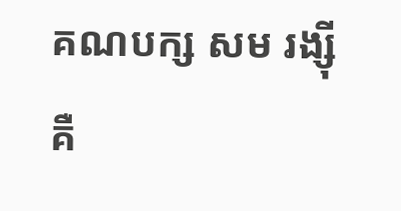គណបក្ស សម រង្ស៊ី គឺ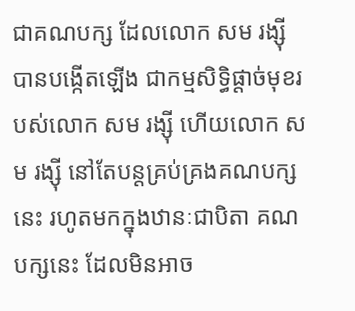ជាគណបក្ស ដែលលោក សម រង្ស៊ី បានបង្កើតឡើង ជាកម្មសិទ្ធិផ្តាច់មុខរបស់លោក សម រង្ស៊ី ហើយលោក សម រង្ស៊ី នៅតែបន្តគ្រប់គ្រងគណបក្សនេះ រហូតមកក្នុងឋានៈជាបិតា គណបក្សនេះ ដែលមិនអាច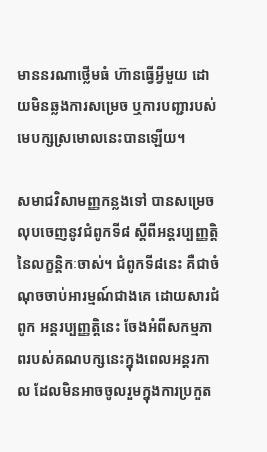មាននរណាថ្លើមធំ ហ៊ានធ្វើអ្វីមួយ ដោយមិនឆ្លងការសម្រេច ឬការបញ្ជារបស់មេបក្សស្រមោលនេះបានឡើយ។

សមាជវិសាមញ្ញកន្លងទៅ បានសម្រេចលុបចេញនូវជំពូកទី៨ ស្តីពីអន្តរប្បញ្ញត្តិ នៃលក្ខន្តិកៈចាស់។ ជំពូកទី៨នេះ គឺជាចំណុចចាប់អារម្មណ៍ជាងគេ ដោយសារជំពូក អន្តរប្បញ្ញត្តិនេះ ចែងអំពីសកម្មភាពរបស់គណបក្សនេះក្នុងពេលអន្តរកាល ដែលមិនអាចចូលរួមក្នុងការប្រកួត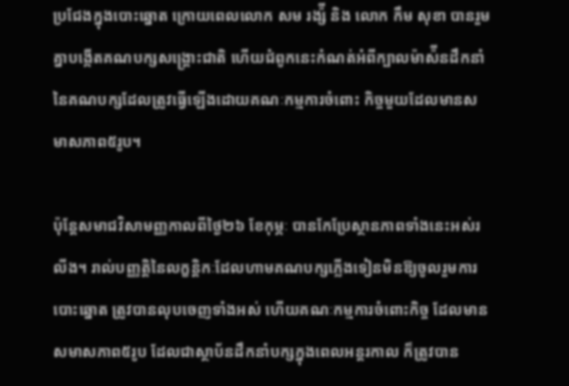ប្រជែងក្នុងបោះឆ្នោត ក្រោយពេលលោក សម រង្ស៉ី និង លោក កឹម សុខា បានរួមគ្នាបង្កើតគណបក្សសង្រ្គោះជាតិ ហើយជំពូកនេះកំណត់អំពីក្បាលម៉ាស៉ីនដឹកនាំនៃគណបក្សដែលត្រូវធ្វើឡើងដោយគណៈកម្មការចំពោះ កិច្ចមួយដែលមានសមាសភាព៥រូប។

ប៉ុន្តែសមាជវិសាមញ្ញកាលពីថ្ងៃ២៦ ខែកុម្ភៈ បានកែប្រែស្ថានភាពទាំងនេះអស់រលីង។ រាល់បញ្ញត្តិនៃលក្ខន្តិកៈដែលហាមគណបក្សភ្លើងទៀនមិនឱ្យចូលរួមការបោះឆ្នោត ត្រូវបានលុបចេញទាំងអស់ ហើយគណៈកម្មការចំពោះកិច្ច ដែលមានសមាសភាព៥រូប ដែលជាស្ថាប័នដឹកនាំបក្សក្នុងពេលអន្តរកាល ក៏ត្រូវបាន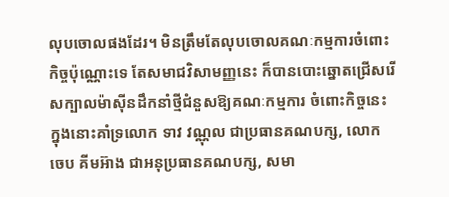លុបចោលផងដែរ។ មិនត្រឹមតែលុបចោលគណៈកម្មការចំពោះកិច្ចប៉ុណ្ណោះទេ តែសមាជវិសាមញ្ញនេះ ក៏បានបោះឆ្នោតជ្រើសរើសក្បាលម៉ាស៊ីនដឹកនាំថ្មីជំនួសឱ្យគណៈកម្មការ ចំពោះកិច្ចនេះ ក្នុងនោះគាំទ្រលោក ទាវ វណ្ណុល ជាប្រធានគណបក្ស, លោក ចេប គីមអ៊ាង ជាអនុប្រធានគណបក្ស, សមា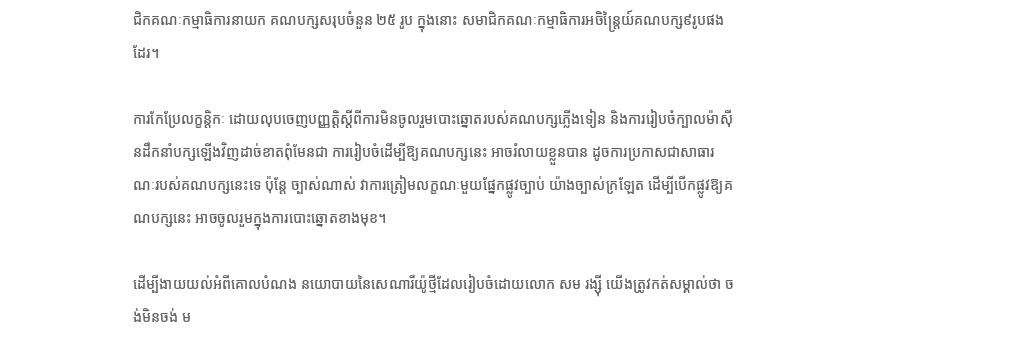ជិកគណៈកម្មាធិការនាយក គណបក្សសរុបចំនួន ២៥ រូប ក្នុងនោះ សមាជិកគណៈកម្មាធិការអចិន្ត្រៃយ៍គណបក្ស៩រូបផងដែរ។

ការកែប្រែលក្ខន្តិកៈ ដោយលុបចេញបញ្ញត្តិស្តីពីការមិនចូលរួមបោះឆ្នោតរបស់គណបក្សភ្លើងទៀន និងការរៀបចំក្បាលម៉ាស៊ីនដឹកនាំបក្សឡើងវិញដាច់ខាតពុំមែនជា ការរៀបចំដើម្បីឱ្យគណបក្សនេះ អាចរំលាយខ្លួនបាន ដូចការប្រកាសជាសាធារណៈរបស់គណបក្សនេះទេ ប៉ុន្តែ ច្បាស់ណាស់ វាការត្រៀមលក្ខណៈមួយផ្នែកផ្លូវច្បាប់ យ៉ាងច្បាស់ក្រឡែត ដើម្បីបើកផ្លូវឱ្យគណបក្សនេះ អាចចូលរួមក្នុងការបោះឆ្នោតខាងមុខ។

ដើម្បីងាយយល់អំពីគោលបំណង នយោបាយនៃសេណារីយ៉ូថ្មីដែលរៀបចំដោយលោក សម រង្ស៊ី យើងត្រូវកត់សម្គាល់ថា ចង់មិនចង់ ម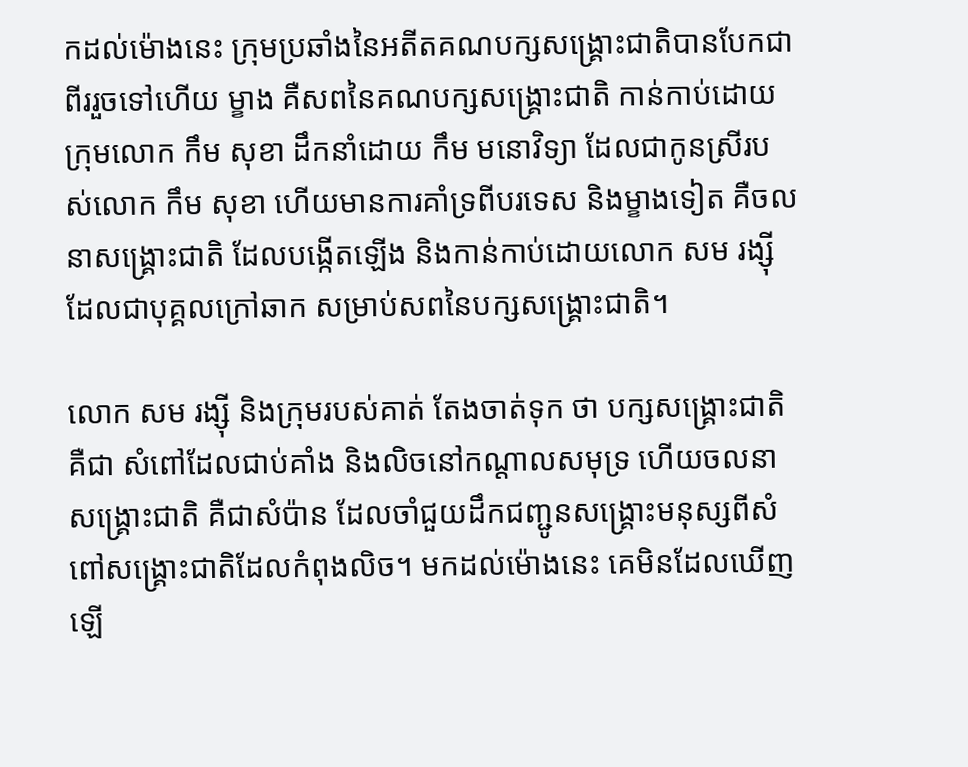កដល់ម៉ោងនេះ ក្រុមប្រឆាំងនៃអតីតគណបក្សសង្រ្គោះជាតិបានបែកជាពីររួចទៅហើយ ម្ខាង គឺសពនៃគណបក្សសង្រ្គោះជាតិ កាន់កាប់ដោយក្រុមលោក កឹម សុខា ដឹកនាំដោយ កឹម មនោវិទ្យា ដែលជាកូនស្រីរបស់លោក កឹម សុខា ហើយមានការគាំទ្រពីបរទេស និងម្ខាងទៀត គឺចលនាសង្រ្គោះជាតិ ដែលបង្កើតឡើង និងកាន់កាប់ដោយលោក សម រង្ស៊ី ដែលជាបុគ្គលក្រៅឆាក សម្រាប់សពនៃបក្សសង្រ្គោះជាតិ។

លោក សម រង្ស៊ី និងក្រុមរបស់គាត់ តែងចាត់ទុក ថា បក្សសង្រ្គោះជាតិ គឺជា សំពៅដែលជាប់គាំង និងលិចនៅកណ្តាលសមុទ្រ ហើយចលនាសង្រ្គោះជាតិ គឺជាសំប៉ាន ដែលចាំជួយដឹកជញ្ជូនសង្រ្គោះមនុស្សពីសំពៅសង្រ្គោះជាតិដែលកំពុងលិច។ មកដល់ម៉ោងនេះ គេមិនដែលឃើញឡើ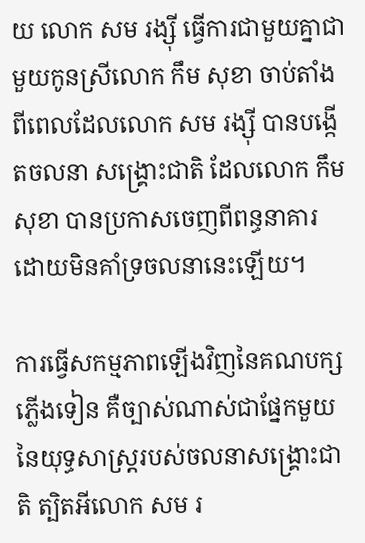យ លោក សម រង្ស៊ី ធ្វើការជាមួយគ្នាជាមួយកូនស្រីលោក កឹម សុខា ចាប់តាំងពីពេលដែលលោក សម រង្ស៊ី បានបង្កើតចលនា សង្រ្គោះជាតិ ដែលលោក កឹម សុខា បានប្រកាសចេញពីពន្ធនាគារ ដោយមិនគាំទ្រចលនានេះឡើយ។

ការធ្វើសកម្មភាពឡើងវិញនៃគណបក្សភ្លើងទៀន គឺច្បាស់ណាស់ជាផ្នែកមួយនៃយុទ្ធសាស្រ្តរបស់ចលនាសង្រ្គោះជាតិ ត្បិតអីលោក សម រ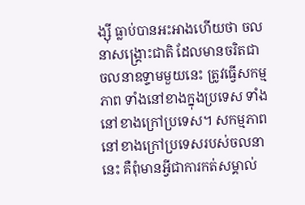ង្ស៊ី ធ្លាប់បានអះអាងហើយថា ចលនាសង្រ្គោះជាតិ ដែលមានចរិតជាចលនាឧទ្ទាមមួយនេះ ត្រូវធ្វើសកម្មភាព ទាំងនៅខាងក្នុងប្រទេស ទាំងនៅខាងក្រៅប្រទេស។ សកម្មភាពនៅខាងក្រៅប្រទេសរបស់ចលនានេះ គឺពុំមានអ្វីជាការកត់សម្គាល់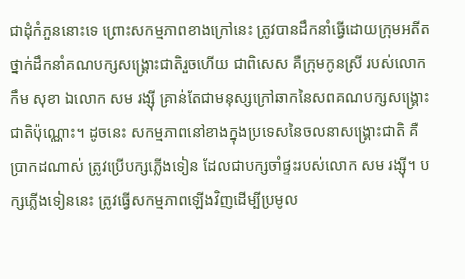ជាដុំកំភួននោះទេ ព្រោះសកម្មភាពខាងក្រៅនេះ ត្រូវបានដឹកនាំធ្វើដោយក្រុមអតីតថ្នាក់ដឹកនាំគណបក្សសង្រ្គោះជាតិរួចហើយ ជាពិសេស គឺក្រុមកូនស្រី របស់លោក កឹម សុខា ឯលោក សម រង្ស៊ី គ្រាន់តែជាមនុស្សក្រៅឆាកនៃសពគណបក្សសង្រ្គោះជាតិប៉ុណ្ណោះ។ ដូចនេះ សកម្មភាពនៅខាងក្នុងប្រទេសនៃចលនាសង្រ្គោះជាតិ គឺប្រាកដណាស់ ត្រូវប្រើបក្សភ្លើងទៀន ដែលជាបក្សចាំផ្ទះរបស់លោក សម រង្ស៊ី។ បក្សភ្លើងទៀននេះ ត្រូវធ្វើសកម្មភាពឡើងវិញដើម្បីប្រមូល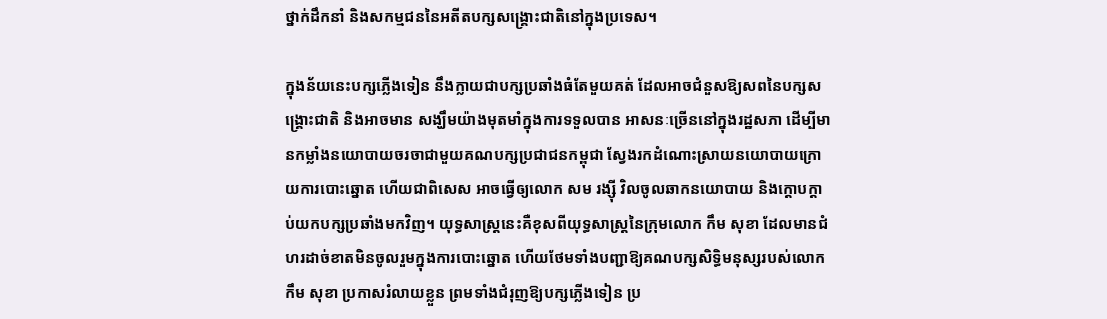ថ្នាក់ដឹកនាំ និងសកម្មជននៃអតីតបក្សសង្រ្គោះជាតិនៅក្នុងប្រទេស។

ក្នុងន័យនេះបក្សភ្លើងទៀន នឹងក្លាយជាបក្សប្រឆាំងធំតែមួយគត់ ដែលអាចជំនួសឱ្យសពនៃបក្សសង្រ្គោះជាតិ និងអាចមាន សង្ឃឹមយ៉ាងមុតមាំក្នុងការទទួលបាន អាសនៈច្រើននៅក្នុងរដ្ឋសភា ដើម្បីមានកម្លាំងនយោបាយចរចាជាមួយគណបក្សប្រជាជនកម្ពុជា ស្វែងរកដំណោះស្រាយនយោបាយក្រោយការបោះឆ្នោត ហើយជាពិសេស អាចធ្វើឲ្យលោក សម រង្ស៊ី វិលចូលឆាកនយោបាយ និងក្តោបក្តាប់យកបក្សប្រឆាំងមកវិញ។ យុទ្ធសាស្រ្តនេះគឺខុសពីយុទ្ធសាស្រ្តនៃក្រុមលោក កឹម សុខា ដែលមានជំហរដាច់ខាតមិនចូលរួមក្នុងការបោះឆ្នោត ហើយថែមទាំងបញ្ជាឱ្យគណបក្សសិទ្ធិមនុស្សរបស់លោក កឹម សុខា ប្រកាសរំលាយខ្លួន ព្រមទាំងជំរុញឱ្យបក្សភ្លើងទៀន ប្រ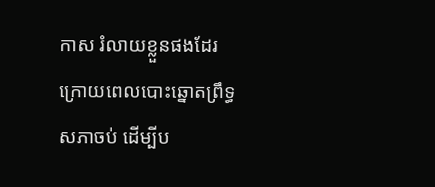កាស រំលាយខ្លួនផងដែរ ក្រោយពេលបោះឆ្នោតព្រឹទ្ធសភាចប់ ដើម្បីប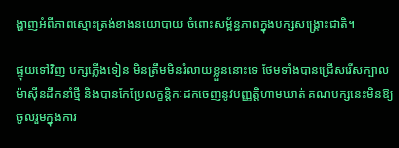ង្ហាញអំពីភាពស្មោះត្រង់ខាងនយោបាយ ចំពោះសម្ព័ន្ធភាពក្នុងបក្សសង្រ្គោះជាតិ។

ផ្ទុយទៅវិញ បក្សភ្លើងទៀន មិនត្រឹមមិនរំលាយខ្លួននោះទេ ថែមទាំងបានជ្រើសរើសក្បាលម៉ាស៊ីនដឹកនាំថ្មី និងបានកែប្រែលក្ខន្តិកៈដកចេញនូវបញ្ញត្តិហាមឃាត់ គណបក្សនេះមិនឱ្យចូលរួមក្នុងការ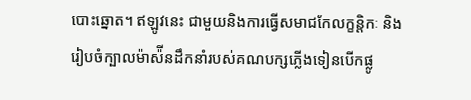បោះឆ្នោត។ ឥឡូវនេះ ជាមួយនិងការធ្វើសមាជកែលក្ខន្តិកៈ និងរៀបចំក្បាលម៉ាស៉ីនដឹកនាំរបស់គណបក្សភ្លើងទៀនបើកផ្លូ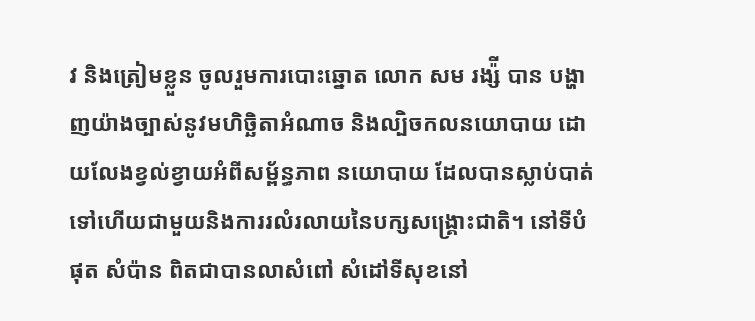វ និងត្រៀមខ្លួន ចូលរួមការបោះឆ្នោត លោក សម រង្ស៉ី បាន បង្ហាញយ៉ាងច្បាស់នូវមហិច្ឆិតាអំណាច និងល្បិចកលនយោបាយ ដោយលែងខ្វល់ខ្វាយអំពីសម្ព័ន្ធភាព នយោបាយ ដែលបានស្លាប់បាត់ទៅហើយជាមួយនិងការរលំរលាយនៃបក្សសង្រ្គោះជាតិ។ នៅទីបំផុត សំប៉ាន ពិតជាបានលាសំពៅ សំដៅទីសុខនៅ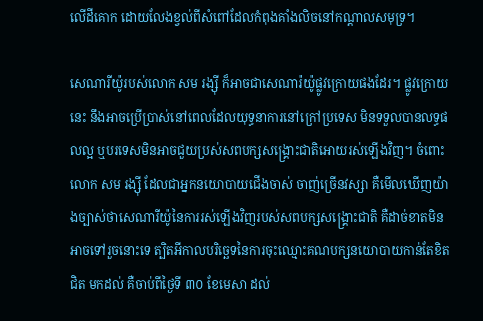លើដីគោក ដោយលែងខ្វល់ពីសំពៅដែលកំពុងគាំងលិចនៅកណ្តាលសមុទ្រ។

សេណារីយ៉ូរបស់លោក សម រង្ស៊ី ក៏អាចជាសេណារ៉យ៉ូផ្លូវក្រោយផងដែរ។ ផ្លូវក្រោយនេះ នឹងអាចប្រើប្រាស់នៅពេលដែលយុទ្ធនាការនៅក្រៅប្រទេស មិនទទួលបានលទ្ធផលល្អ ឬបរទេសមិនអាចជួយប្រស់សពបក្សសង្រ្គោះជាតិអោយរស់ឡើងវិញ។ ចំពោះលោក សម រង្ស៊ី ដែលជាអ្នកនយោបាយជើងចាស់ ចាញ់ច្រើនវស្សា គឺមើលឃើញយ៉ាងច្បាស់ថាសេណារីយ៉ូនៃការរស់ឡើងវិញរបស់សពបក្សសង្រ្គោះជាតិ គឺដាច់ខាតមិនអាចទៅរួចនោះទេ ត្បិតអីកាលបរិច្ឆេទនៃការចុះឈ្មោះគណបក្សនយោបាយកាន់តែខិតជិត មកដល់ គឺចាប់ពីថ្ងៃទី ៣០ ខែមេសា ដល់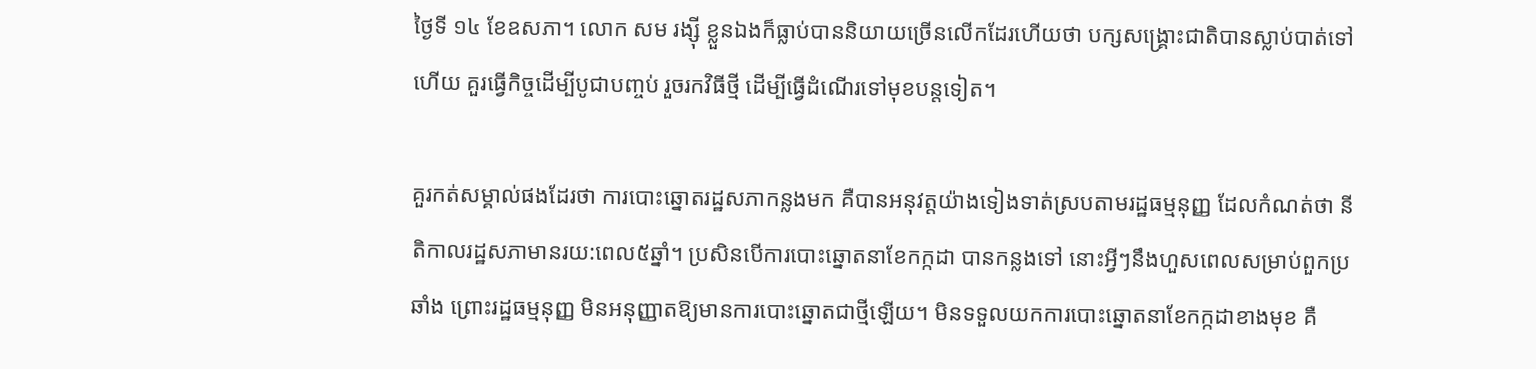ថ្ងៃទី ១៤ ខែឧសភា។ លោក សម រង្ស៊ី ខ្លួនឯងក៏ធ្លាប់បាននិយាយច្រើនលើកដែរហើយថា បក្សសង្រ្គោះជាតិបានស្លាប់បាត់ទៅហើយ គួរធ្វើកិច្ចដើម្បីបូជាបញ្ចប់ រួចរកវិធីថ្មី ដើម្បីធ្វើដំណើរទៅមុខបន្តទៀត។

គួរកត់សម្គាល់ផងដែរថា ការបោះឆ្នោតរដ្ឋសភាកន្លងមក គឺបានអនុវត្តយ៉ាងទៀងទាត់ស្របតាមរដ្ឋធម្មនុញ្ញ ដែលកំណត់ថា នីតិកាលរដ្ឋសភាមានរយ:ពេល៥ឆ្នាំ។ ប្រសិនបើការបោះឆ្នោតនាខែកក្កដា បានកន្លងទៅ នោះអ្វីៗនឹងហួសពេលសម្រាប់ពួកប្រឆាំង ព្រោះរដ្ឋធម្មនុញ្ញ មិនអនុញ្ញាតឱ្យមានការបោះឆ្នោតជាថ្មីឡើយ។ មិនទទួលយកការបោះឆ្នោតនាខែកក្កដាខាងមុខ គឺ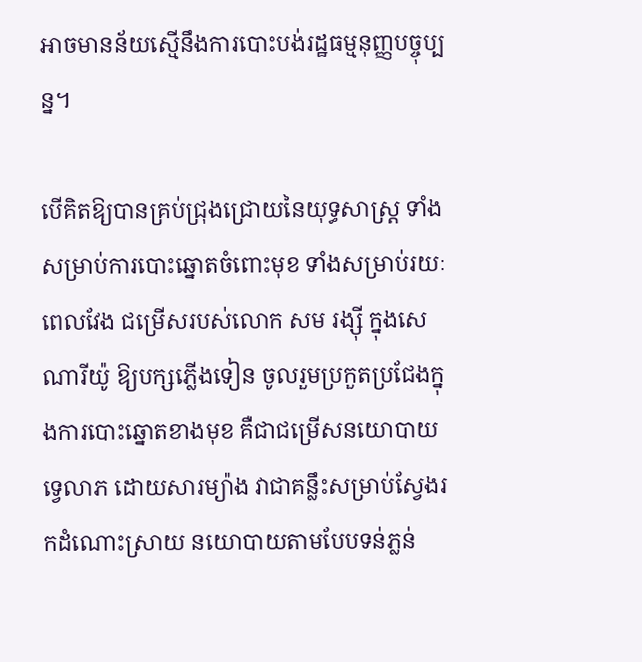អាចមានន័យស្មើនឹងការបោះបង់រដ្ឋធម្មនុញ្ញបច្ចុប្បន្ន។

បើគិតឱ្យបានគ្រប់ជ្រុងជ្រោយនៃយុទ្ធសាស្រ្ត ទាំងសម្រាប់ការបោះឆ្នោតចំពោះមុខ ទាំងសម្រាប់រយៈពេលវែង ជម្រើសរបស់លោក សម រង្ស៊ី ក្នុងសេណារីយ៉ូ ឱ្យបក្សភ្លើងទៀន ចូលរួមប្រកួតប្រជែងក្នុងការបោះឆ្នោតខាងមុខ គឺជាជម្រើសនយោបាយទ្វេលាភ ដោយសារម្យ៉ាង វាជាគន្លឹះសម្រាប់ស្វែងរកដំណោះស្រាយ នយោបាយតាមបែបទន់ភ្លន់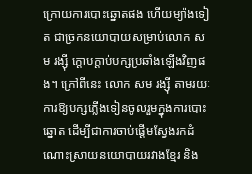ក្រោយការបោះឆ្នោតផង ហើយម្យ៉ាងទៀត ជាច្រកនយោបាយសម្រាប់លោក សម រង្ស៊ី ក្តោបក្តាប់បក្សប្រឆាំងឡើងវិញផង។ ក្រៅពីនេះ លោក សម រង្ស៊ី តាមរយៈការឱ្យបក្សភ្លើងទៀនចូលរួមក្នុងការបោះឆ្នោត ដើម្បីជាការចាប់ផ្តើមស្វែងរកដំណោះស្រាយនយោបាយរវាងខ្មែរ និង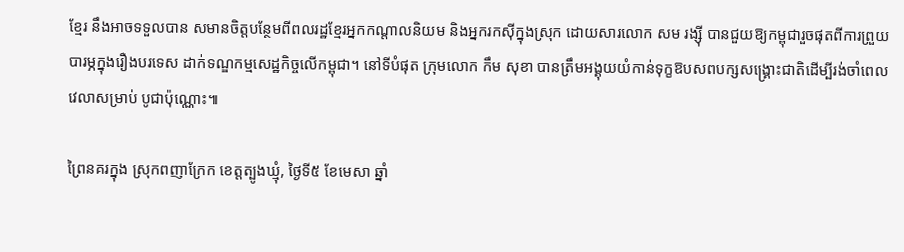ខ្មែរ នឹងអាចទទួលបាន សមានចិត្តបន្ថែមពីពលរដ្ឋខ្មែរអ្នកកណ្តាលនិយម និងអ្នករកស៊ីក្នុងស្រុក ដោយសារលោក សម រង្ស៊ី បានជួយឱ្យកម្ពុជារួចផុតពីការព្រួយបារម្ភក្នុងរឿងបរទេស ដាក់ទណ្ឌកម្មសេដ្ឋកិច្ចលើកម្ពុជា។ នៅទីបំផុត ក្រុមលោក កឹម សុខា បានត្រឹមអង្គុយយំកាន់ទុក្ខឱបសពបក្សសង្រ្គោះជាតិដើម្បីរង់ចាំពេលវេលាសម្រាប់ បូជាប៉ុណ្ណោះ៕

ព្រៃនគរក្នុង ស្រុកពញាក្រែក ខេត្តត្បូងឃ្មុំ, ថ្ងៃទី៥ ខែមេសា ឆ្នាំ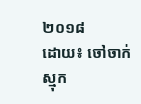២០១៨
ដោយ៖ ចៅចាក់ស្មុក